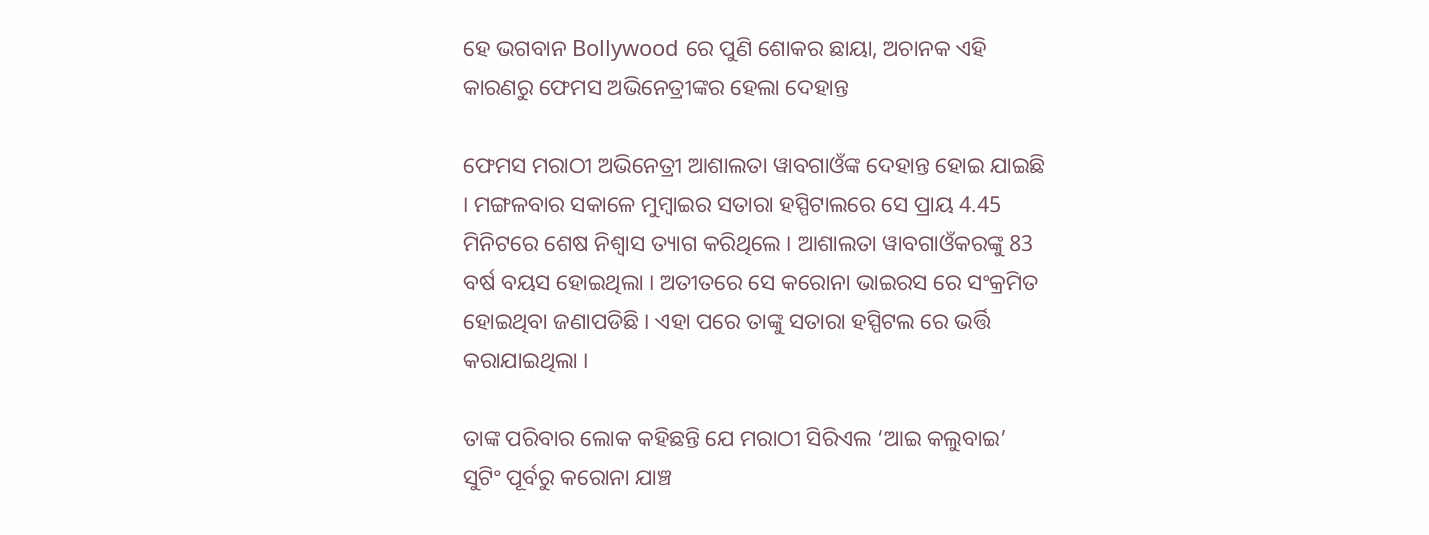ହେ ଭଗବାନ Bollywood ରେ ପୁଣି ଶୋକର ଛାୟା, ଅଚାନକ ଏହି କାରଣରୁ ଫେମସ ଅଭିନେତ୍ରୀଙ୍କର ହେଲା ଦେହାନ୍ତ

ଫେମସ ମରାଠୀ ଅଭିନେତ୍ରୀ ଆଶାଲତା ୱାବଗାଓଁଙ୍କ ଦେହାନ୍ତ ହୋଇ ଯାଇଛି । ମଙ୍ଗଳବାର ସକାଳେ ମୁମ୍ବାଇର ସତାରା ହସ୍ପିଟାଲରେ ସେ ପ୍ରାୟ 4.45 ମିନିଟରେ ଶେଷ ନିଶ୍ୱାସ ତ୍ୟାଗ କରିଥିଲେ । ଆଶାଲତା ୱାବଗାଓଁକରଙ୍କୁ 83 ବର୍ଷ ବୟସ ହୋଇଥିଲା । ଅତୀତରେ ସେ କରୋନା ଭାଇରସ ରେ ସଂକ୍ରମିତ ହୋଇଥିବା ଜଣାପଡିଛି । ଏହା ପରେ ତାଙ୍କୁ ସତାରା ହସ୍ପିଟଲ ରେ ଭର୍ତ୍ତି କରାଯାଇଥିଲା ।

ତାଙ୍କ ପରିବାର ଲୋକ କହିଛନ୍ତି ଯେ ମରାଠୀ ସିରିଏଲ ‘ଆଇ କଲୁବାଇ’ ସୁଟିଂ ପୂର୍ବରୁ କରୋନା ଯାଞ୍ଚ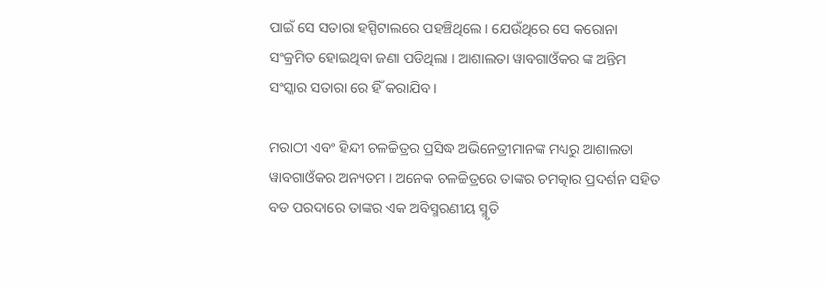ପାଇଁ ସେ ସତାରା ହସ୍ପିଟାଲରେ ପହଞ୍ଚିଥିଲେ । ଯେଉଁଥିରେ ସେ କରୋନା ସଂକ୍ରମିତ ହୋଇଥିବା ଜଣା ପଡିଥିଲା । ଆଶାଲତା ୱାବଗାଓଁକର ଙ୍କ ଅନ୍ତିମ ସଂସ୍କାର ସତାରା ରେ ହିଁ କରାଯିବ ।

ମରାଠୀ ଏବଂ ହିନ୍ଦୀ ଚଳଚ୍ଚିତ୍ରର ପ୍ରସିଦ୍ଧ ଅଭିନେତ୍ରୀମାନଙ୍କ ମଧ୍ୟରୁ ଆଶାଲତା ୱାବଗାଓଁକର ଅନ୍ୟତମ । ଅନେକ ଚଳଚ୍ଚିତ୍ରରେ ତାଙ୍କର ଚମତ୍କାର ପ୍ରଦର୍ଶନ ସହିତ ବଡ ପରଦାରେ ତାଙ୍କର ଏକ ଅବିସ୍ମରଣୀୟ ସ୍ମୃତି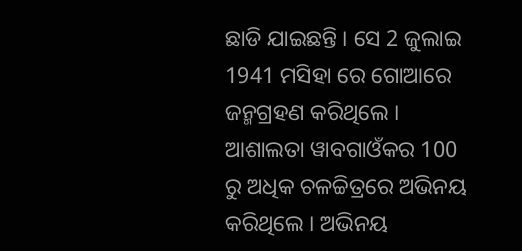ଛାଡି ଯାଇଛନ୍ତି । ସେ 2 ଜୁଲାଇ 1941 ମସିହା ରେ ଗୋଆରେ ଜନ୍ମଗ୍ରହଣ କରିଥିଲେ । ଆଶାଲତା ୱାବଗାଓଁକର 100 ରୁ ଅଧିକ ଚଳଚ୍ଚିତ୍ରରେ ଅଭିନୟ କରିଥିଲେ । ଅଭିନୟ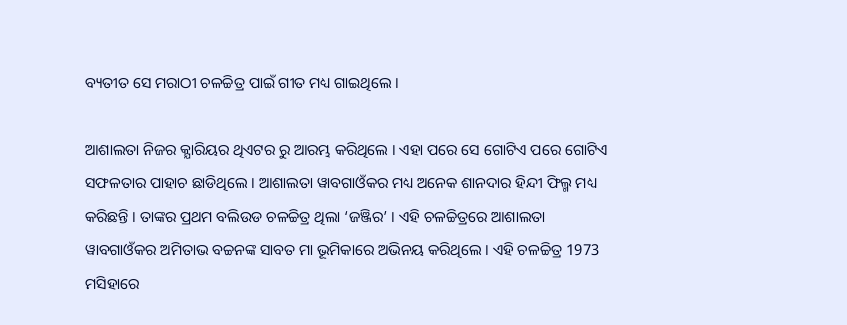ବ୍ୟତୀତ ସେ ମରାଠୀ ଚଳଚ୍ଚିତ୍ର ପାଇଁ ଗୀତ ମଧ୍ୟ ଗାଇଥିଲେ ।

ଆଶାଲତା ନିଜର କ୍ଯାରିୟର ଥିଏଟର ରୁ ଆରମ୍ଭ କରିଥିଲେ । ଏହା ପରେ ସେ ଗୋଟିଏ ପରେ ଗୋଟିଏ ସଫଳତାର ପାହାଚ ଛାଡିଥିଲେ । ଆଶାଲତା ୱାବଗାଓଁକର ମଧ୍ୟ ଅନେକ ଶାନଦାର ହିନ୍ଦୀ ଫିଲ୍ମ ମଧ୍ୟ କରିଛନ୍ତି । ତାଙ୍କର ପ୍ରଥମ ବଲିଉଡ ଚଳଚ୍ଚିତ୍ର ଥିଲା ‘ଜଞ୍ଜିର’ । ଏହି ଚଳଚ୍ଚିତ୍ରରେ ଆଶାଲତା ୱାବଗାଓଁକର ଅମିତାଭ ବଚ୍ଚନଙ୍କ ସାବତ ମା ଭୂମିକାରେ ଅଭିନୟ କରିଥିଲେ । ଏହି ଚଳଚ୍ଚିତ୍ର 1973 ମସିହାରେ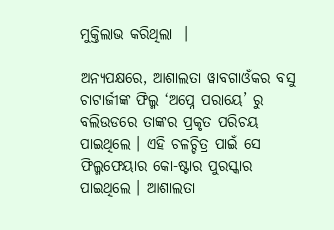ମୁକ୍ତିଲାଭ କରିଥିଲା  ।

ଅନ୍ୟପକ୍ଷରେ, ଆଶାଲତା ୱାବଗାଓଁକର ବସୁ ଚାଟାର୍ଜୀଙ୍କ ଫିଲ୍ମ ‘ଅପ୍ନେ ପରାୟେ’ ରୁ ବଲିଉଡରେ ତାଙ୍କର ପ୍ରକୃତ ପରିଚୟ ପାଇଥିଲେ । ଏହି ଚଳଚ୍ଚିତ୍ର ପାଇଁ ସେ ଫିଲ୍ମଫେୟାର କୋ-ଷ୍ଟାର ପୁରସ୍କାର ପାଇଥିଲେ । ଆଶାଲତା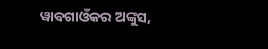ୱାବଗାଓଁକର ଅଙ୍କୁସ,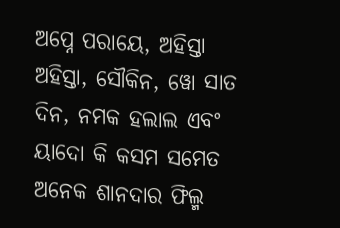ଅପ୍ନେ ପରାୟେ, ଅହିସ୍ତା ଅହିସ୍ତା, ସୌକିନ, ୱୋ ସାତ ଦିନ, ନମକ ହଲାଲ ଏବଂ ୟାଦୋ କି କସମ ସମେତ ଅନେକ ଶାନଦାର ଫିଲ୍ମ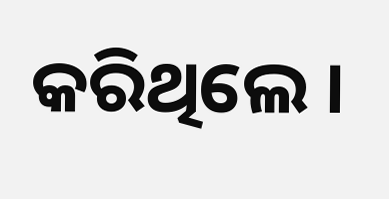କରିଥିଲେ ।